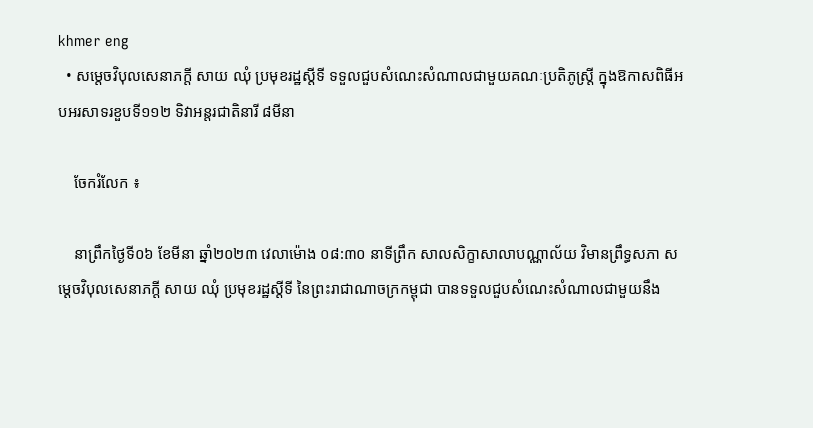khmer eng
  • សម្តេចវិបុលសេនាភក្តី សាយ ឈុំ ប្រមុខរដ្ឋស្តីទី ទទួលជួបសំណេះសំណាលជាមួយគណៈប្រតិភូស្ត្រី ក្នុងឱកាសពិធីអបអរសាទរខួបទី១១២ ទិវាអន្តរជាតិនារី ៨មីនា

    ចែករំលែក ៖

    នាព្រឹកថ្ងៃទី០៦ ខែមីនា ឆ្នាំ២០២៣ វេលាម៉ោង ០៨:៣០ នាទីព្រឹក សាលសិក្ខាសាលាបណ្ណាល័យ វិមានព្រឹទ្ធសភា សម្តេចវិបុលសេនាភក្តី សាយ ឈុំ ប្រមុខរដ្ឋស្តីទី នៃព្រះរាជាណាចក្រកម្ពុជា បានទទួលជួបសំណេះសំណាលជាមួយនឹង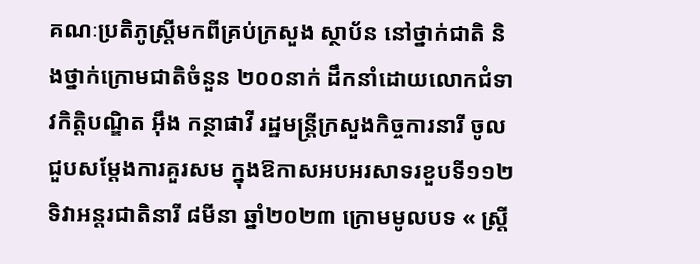គណៈប្រតិភូស្ត្រីមកពីគ្រប់ក្រសួង ស្ថាប័ន នៅថ្នាក់ជាតិ និងថ្នាក់ក្រោមជាតិចំនួន ២០០នាក់ ដឹកនាំដោយលោកជំទាវកិត្តិបណ្ឌិត អ៊ឹង កន្ថាផាវី រដ្ឋមន្រ្តីក្រសួងកិច្ចការនារី ចូលជួបសម្តែងការគួរសម ក្នុងឱកាសអបអរសាទរខួបទី១១២ ទិវាអន្តរជាតិនារី ៨មីនា ឆ្នាំ២០២៣ ក្រោមមូលបទ « ស្រ្តី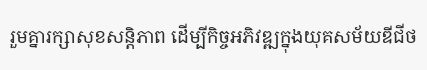រួមគ្នារក្សាសុខសន្តិភាព ដើម្បីកិច្ចអភិវឌ្ឍក្នុងយុគសម័យឌីជីថ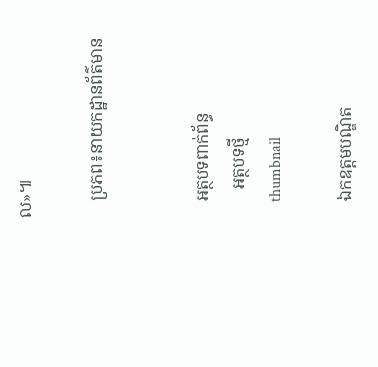ល»៕

    ប្រភព៖នាយកដ្ឋានព័ត៌មាន


    អត្ថបទពាក់ព័ន្ធ
       អត្ថបទថ្មី
    thumbnail

    ឯកឧត្តមបណ្ឌិត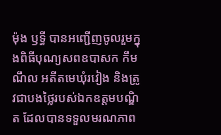ម៉ុង ឫទ្ធី បានអញ្ជើញចូលរួមក្នុងពិធីបុណ្យសពឧបាសក កឹម ណឹល អតីតមេឃុំរវៀង និងត្រូវជាបងថ្លៃរបស់ឯកឧត្តមបណ្ឌិត ដែលបានទទួលមរណភាព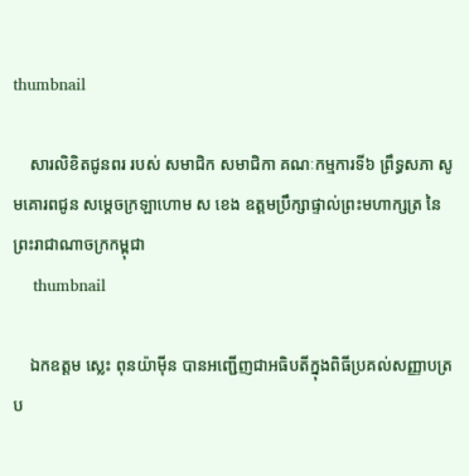thumbnail

    សារលិខិតជូនពរ របស់ សមាជិក សមាជិកា គណៈកម្មការទី៦ ព្រឹទ្ធសភា សូមគោរពជូន សម្តេចក្រឡាហោម ស ខេង ឧត្តមប្រឹក្សាផ្ទាល់ព្រះមហាក្សត្រ នៃព្រះរាជាណាចក្រកម្ពុជា
    thumbnail

    ឯកឧត្តម ស្លេះ ពុនយ៉ាមុីន បានអញ្ជើញជាអធិបតីក្នុងពិធីប្រគល់សញ្ញាបត្រប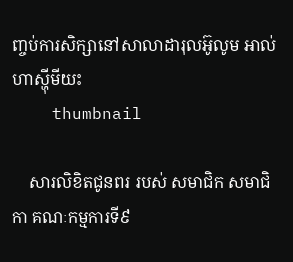ញ្ចប់ការសិក្សានៅសាលាដារុលអ៊ូលូម អាល់ហាស្ហុីមីយះ
    thumbnail

    សារលិខិតជូនពរ របស់ សមាជិក សមាជិកា គណៈកម្មការទី៩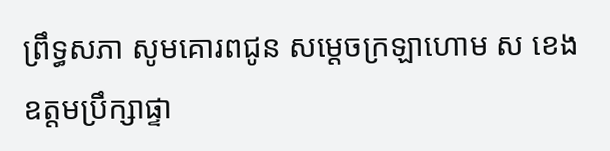ព្រឹទ្ធសភា សូមគោរពជូន សម្តេចក្រឡាហោម ស ខេង ឧត្តមប្រឹក្សាផ្ទា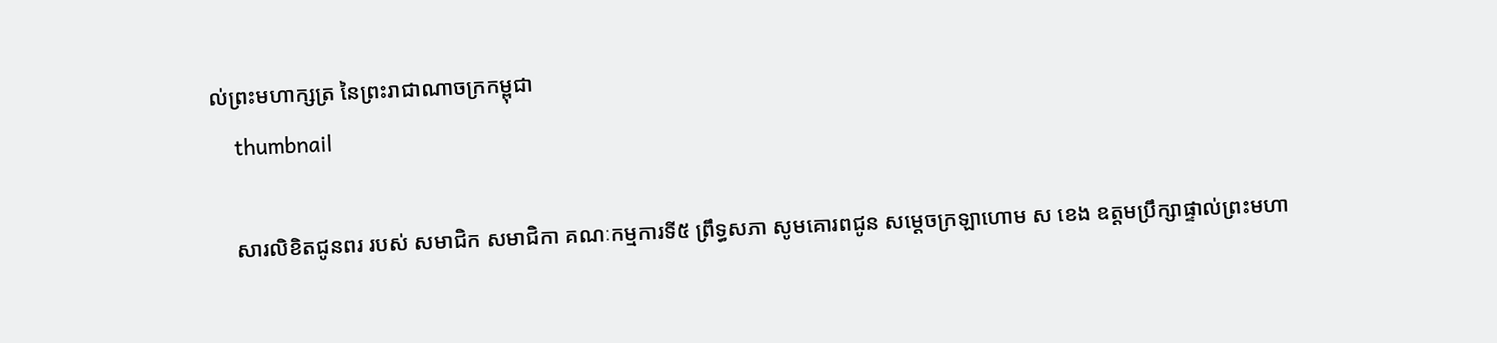ល់ព្រះមហាក្សត្រ នៃព្រះរាជាណាចក្រកម្ពុជា
    thumbnail

    សារលិខិតជូនពរ របស់ សមាជិក សមាជិកា គណៈកម្មការទី៥ ព្រឹទ្ធសភា សូមគោរពជូន សម្តេចក្រឡាហោម ស ខេង ឧត្តមប្រឹក្សាផ្ទាល់ព្រះមហា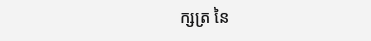ក្សត្រ នៃ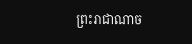ព្រះរាជាណាច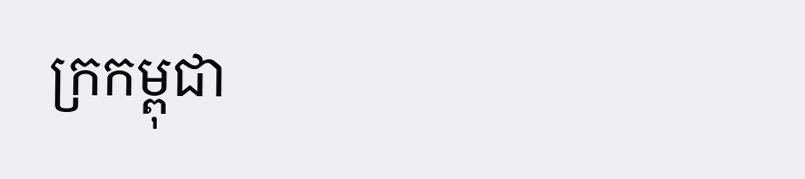ក្រកម្ពុជា